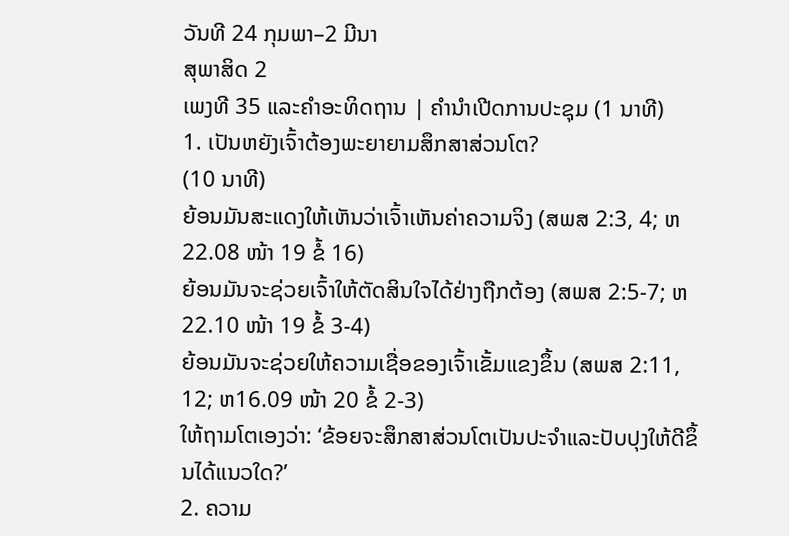ວັນທີ 24 ກຸມພາ–2 ມີນາ
ສຸພາສິດ 2
ເພງທີ 35 ແລະຄຳອະທິດຖານ | ຄຳນຳເປີດການປະຊຸມ (1 ນາທີ)
1. ເປັນຫຍັງເຈົ້າຕ້ອງພະຍາຍາມສຶກສາສ່ວນໂຕ?
(10 ນາທີ)
ຍ້ອນມັນສະແດງໃຫ້ເຫັນວ່າເຈົ້າເຫັນຄ່າຄວາມຈິງ (ສພສ 2:3, 4; ຫ22.08 ໜ້າ 19 ຂໍ້ 16)
ຍ້ອນມັນຈະຊ່ວຍເຈົ້າໃຫ້ຕັດສິນໃຈໄດ້ຢ່າງຖືກຕ້ອງ (ສພສ 2:5-7; ຫ22.10 ໜ້າ 19 ຂໍ້ 3-4)
ຍ້ອນມັນຈະຊ່ວຍໃຫ້ຄວາມເຊື່ອຂອງເຈົ້າເຂັ້ມແຂງຂຶ້ນ (ສພສ 2:11, 12; ຫ16.09 ໜ້າ 20 ຂໍ້ 2-3)
ໃຫ້ຖາມໂຕເອງວ່າ: ‘ຂ້ອຍຈະສຶກສາສ່ວນໂຕເປັນປະຈຳແລະປັບປຸງໃຫ້ດີຂຶ້ນໄດ້ແນວໃດ?’
2. ຄວາມ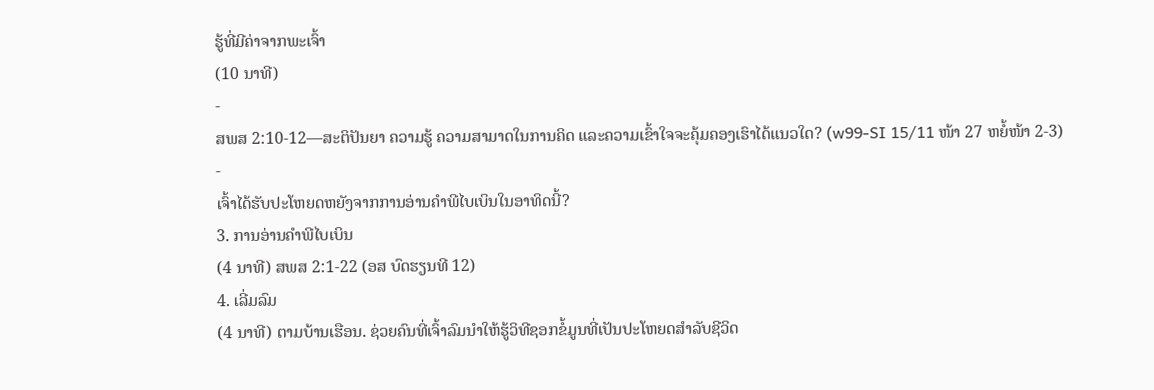ຮູ້ທີ່ມີຄ່າຈາກພະເຈົ້າ
(10 ນາທີ)
-
ສພສ 2:10-12—ສະຕິປັນຍາ ຄວາມຮູ້ ຄວາມສາມາດໃນການຄິດ ແລະຄວາມເຂົ້າໃຈຈະຄຸ້ມຄອງເຮົາໄດ້ແນວໃດ? (w99-SI 15/11 ໜ້າ 27 ຫຍໍ້ໜ້າ 2-3)
-
ເຈົ້າໄດ້ຮັບປະໂຫຍດຫຍັງຈາກການອ່ານຄຳພີໄບເບິນໃນອາທິດນີ້?
3. ການອ່ານຄຳພີໄບເບິນ
(4 ນາທີ) ສພສ 2:1-22 (ອສ ບົດຮຽນທີ 12)
4. ເລີ່ມລົມ
(4 ນາທີ) ຕາມບ້ານເຮືອນ. ຊ່ວຍຄົນທີ່ເຈົ້າລົມນຳໃຫ້ຮູ້ວິທີຊອກຂໍ້ມູນທີ່ເປັນປະໂຫຍດສຳລັບຊີວິດ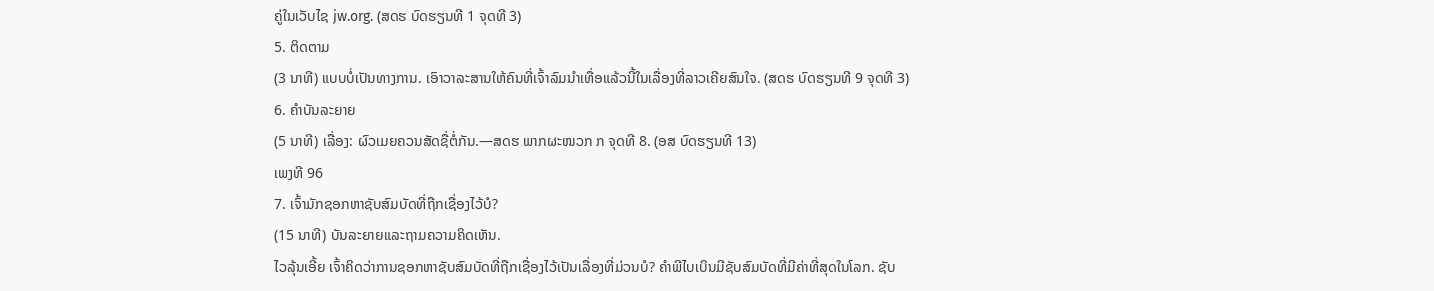ຄູ່ໃນເວັບໄຊ jw.org. (ສດຮ ບົດຮຽນທີ 1 ຈຸດທີ 3)
5. ຕິດຕາມ
(3 ນາທີ) ແບບບໍ່ເປັນທາງການ. ເອົາວາລະສານໃຫ້ຄົນທີ່ເຈົ້າລົມນຳເທື່ອແລ້ວນີ້ໃນເລື່ອງທີ່ລາວເຄີຍສົນໃຈ. (ສດຮ ບົດຮຽນທີ 9 ຈຸດທີ 3)
6. ຄຳບັນລະຍາຍ
(5 ນາທີ) ເລື່ອງ: ຜົວເມຍຄວນສັດຊື່ຕໍ່ກັນ.—ສດຮ ພາກຜະໜວກ ກ ຈຸດທີ 8. (ອສ ບົດຮຽນທີ 13)
ເພງທີ 96
7. ເຈົ້າມັກຊອກຫາຊັບສົມບັດທີ່ຖືກເຊື່ອງໄວ້ບໍ?
(15 ນາທີ) ບັນລະຍາຍແລະຖາມຄວາມຄິດເຫັນ.
ໄວລຸ້ນເອີ້ຍ ເຈົ້າຄິດວ່າການຊອກຫາຊັບສົມບັດທີ່ຖືກເຊື່ອງໄວ້ເປັນເລື່ອງທີ່ມ່ວນບໍ? ຄຳພີໄບເບິນມີຊັບສົມບັດທີ່ມີຄ່າທີ່ສຸດໃນໂລກ. ຊັບ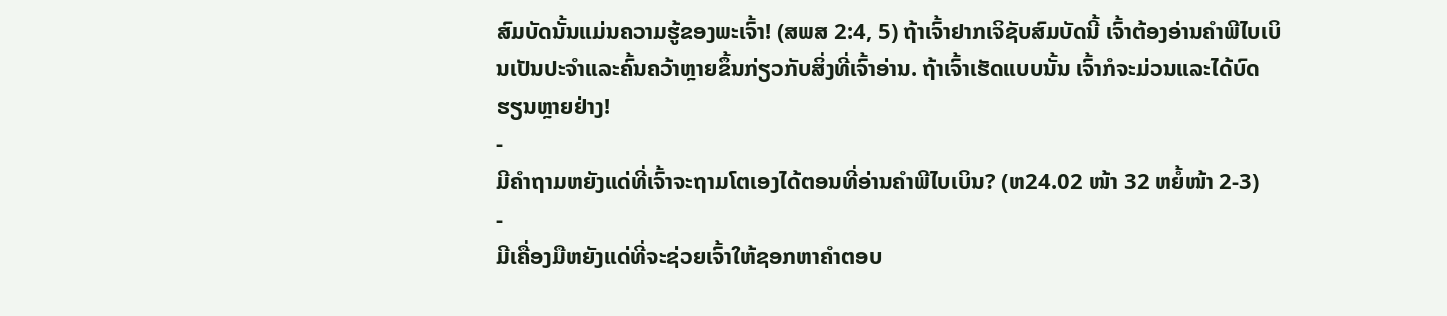ສົມບັດນັ້ນແມ່ນຄວາມຮູ້ຂອງພະເຈົ້າ! (ສພສ 2:4, 5) ຖ້າເຈົ້າຢາກເຈິຊັບສົມບັດນີ້ ເຈົ້າຕ້ອງອ່ານຄຳພີໄບເບິນເປັນປະຈຳແລະຄົ້ນຄວ້າຫຼາຍຂຶ້ນກ່ຽວກັບສິ່ງທີ່ເຈົ້າອ່ານ. ຖ້າເຈົ້າເຮັດແບບນັ້ນ ເຈົ້າກໍຈະມ່ວນແລະໄດ້ບົດຮຽນຫຼາຍຢ່າງ!
-
ມີຄຳຖາມຫຍັງແດ່ທີ່ເຈົ້າຈະຖາມໂຕເອງໄດ້ຕອນທີ່ອ່ານຄຳພີໄບເບິນ? (ຫ24.02 ໜ້າ 32 ຫຍໍ້ໜ້າ 2-3)
-
ມີເຄື່ອງມືຫຍັງແດ່ທີ່ຈະຊ່ວຍເຈົ້າໃຫ້ຊອກຫາຄຳຕອບ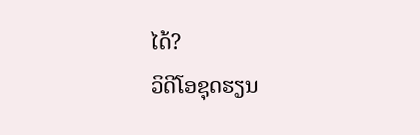ໄດ້?
ວິດີໂອຊຸດຮຽນ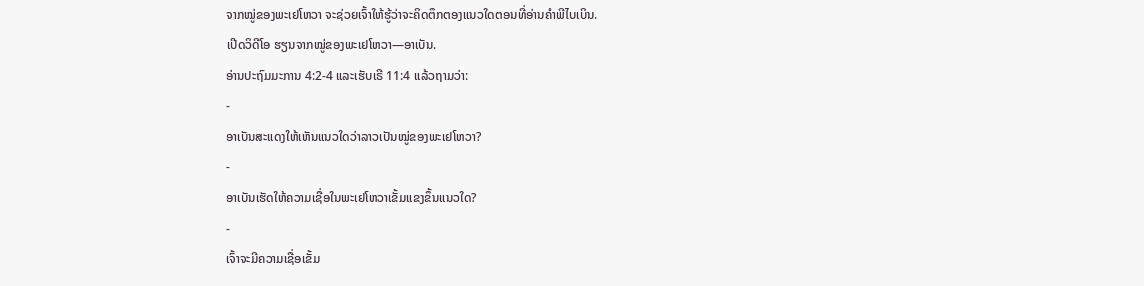ຈາກໝູ່ຂອງພະເຢໂຫວາ ຈະຊ່ວຍເຈົ້າໃຫ້ຮູ້ວ່າຈະຄິດຕຶກຕອງແນວໃດຕອນທີ່ອ່ານຄຳພີໄບເບິນ.
ເປີດວິດີໂອ ຮຽນຈາກໝູ່ຂອງພະເຢໂຫວາ—ອາເບັນ.
ອ່ານປະຖົມມະການ 4:2-4 ແລະເຮັບເຣີ 11:4 ແລ້ວຖາມວ່າ:
-
ອາເບັນສະແດງໃຫ້ເຫັນແນວໃດວ່າລາວເປັນໝູ່ຂອງພະເຢໂຫວາ?
-
ອາເບັນເຮັດໃຫ້ຄວາມເຊື່ອໃນພະເຢໂຫວາເຂັ້ມແຂງຂຶ້ນແນວໃດ?
-
ເຈົ້າຈະມີຄວາມເຊື່ອເຂັ້ມ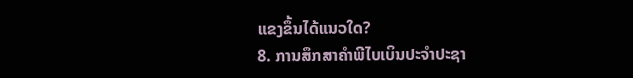ແຂງຂຶ້ນໄດ້ແນວໃດ?
8. ການສຶກສາຄຳພີໄບເບິນປະຈຳປະຊາ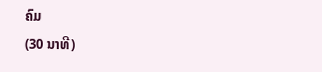ຄົມ
(30 ນາທີ)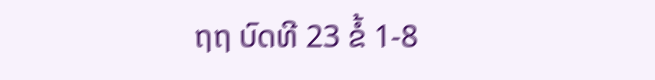ຖຖ ບົດທີ 23 ຂໍ້ 1-8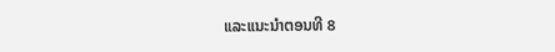ແລະແນະນຳຕອນທີ 8